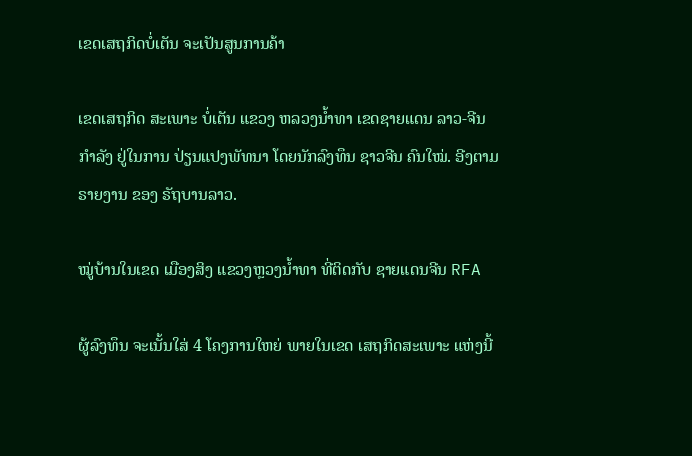ເຂດເສຖກິດບໍ່ເຕັນ ຈະເປັນສູນການຄ້າ

ເຂດເສຖກິດ ສະເພາະ ບໍ່ເຕັນ ແຂວງ ຫລວງນໍ້າທາ ເຂດຊາຍແດນ ລາວ-ຈີນ ກໍາລັງ ຢູ່ໃນການ ປ່ຽນແປງພັທນາ ໂດຍນັກລົງທຶນ ຊາວຈີນ ຄົນໃໝ່. ອີງຕາມຣາຍງານ ຂອງ ຣັຖບານລາວ.

ໝູ່ບ້ານໃນເຂດ ເມືອງສິງ ແຂວງຫຼວງນໍ້າທາ ທີ່ຕິດກັບ ຊາຍແດນຈີນ RFA

ຜູ້ລົງທຶນ ຈະເນັ້ນໃສ່ 4 ໂຄງການໃຫຍ່ ພາຍໃນເຂດ ເສຖກິດສະເພາະ ແຫ່ງນີ້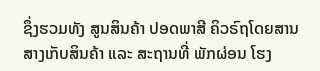ຊຶ່ງຮວມທັງ ສູນສິນຄ້າ ປອດພາສີ ຄິວຣົຖໂດຍສານ ສາງເກັບສິນຄ້າ ແລະ ສະຖານທີ່ ພັກຜ່ອນ ໂຮງ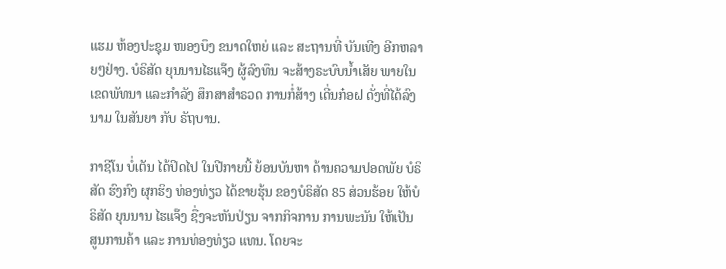ແຮມ ຫ້ອງປະຊຸມ ໜອງບຶງ ຂນາດໃຫຍ່ ແລະ ສະຖານທີ່ ບັນເທີງ ອີກຫລາຍໆຢ່າງ. ບໍຣິສັດ ຍຸນນານໄຮແຈ໊ງ ຜູ້ລົງທຶນ ຈະສ້າງຣະບົບນໍ້າເສັຍ ພາຍໃນ ເຂດພັທນາ ແລະກໍາລັງ ສຶກສາສໍາຣວດ ການກໍ່ສ້າງ ເດີ່ນກ໋ອຝ ດັ່ງທີ່ໄດ້ລົງນາມ ໃນສັນຍາ ກັບ ຣັຖບານ.

ກາຊີໂນ ບໍ່ເຕັນ ໄດ້ປິດໄປ ໃນປີກາຍນີ້ ຍ້ອນບັນຫາ ດ້ານຄວາມປອດພັຍ ບໍຣິສັດ ຮົງກົງ ຜຸກຮິງ ທ່ອງທ່ຽວ ໄດ້ຂາຍຮຸ້ນ ຂອງບໍຣິສັດ 85 ສ່ວນຮ້ອຍ ໃຫ້ບໍຣິສັດ ຍຸນນານ ໄຮແຈ໊ງ ຊື່ງຈະຫັນປ່ຽນ ຈາກກິຈການ ການພະນັນ ໃຫ້ເປັນ ສູນການຄ້າ ແລະ ການທ່ອງທ່ຽວ ແທນ. ໂດຍຈະ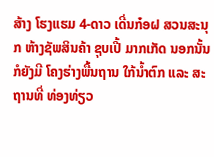ສ້າງ ໂຮງແຮມ 4-ດາວ ເດີ່ນກ໋ອຝ ສວນສະນຸກ ຫ້າງຊັພສິນຄ້າ ຊຸບເປີ້ ມາກເກັດ ນອກນັ້ນ ກໍຍັງມີ ໂຄງຮ່າງພື້ນຖານ ໃກ້ນໍ້າຕົກ ແລະ ສະຖານທີ່ ທ່ອງທ່ຽວ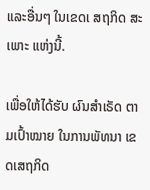ແລະອື່ນໆ ໃນເຂດເ ສຖກິດ ສະເພາະ ແຫ່ງນີ້.

ເພື່ອໃຫ້ໄດ້ຮັບ ຜົນສໍາເຣັດ ຕາມເປົ້າໝາຍ ໃນການພັທນາ ເຂດເສຖກິດ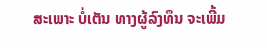ສະເພາະ ບໍ່ເຕັນ ທາງຜູ້ລົງທຶນ ຈະເພີ້ມ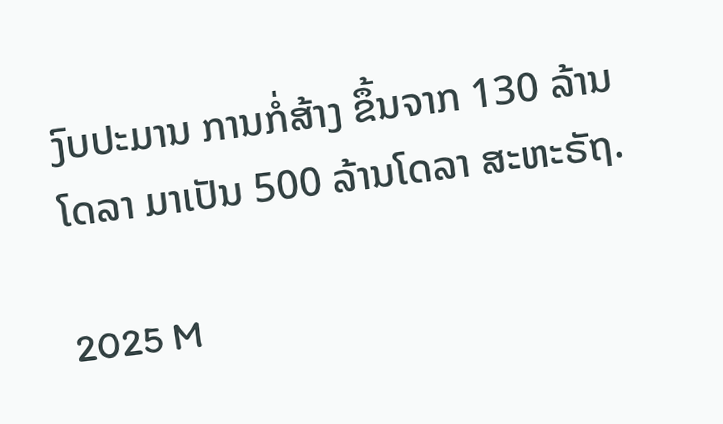ງົບປະມານ ການກໍ່ສ້າງ ຂຶ້ນຈາກ 130 ລ້ານໂດລາ ມາເປັນ 500 ລ້ານໂດລາ ສະຫະຣັຖ.

2025 M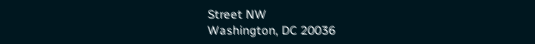Street NW
Washington, DC 20036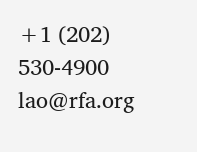+1 (202) 530-4900
lao@rfa.org